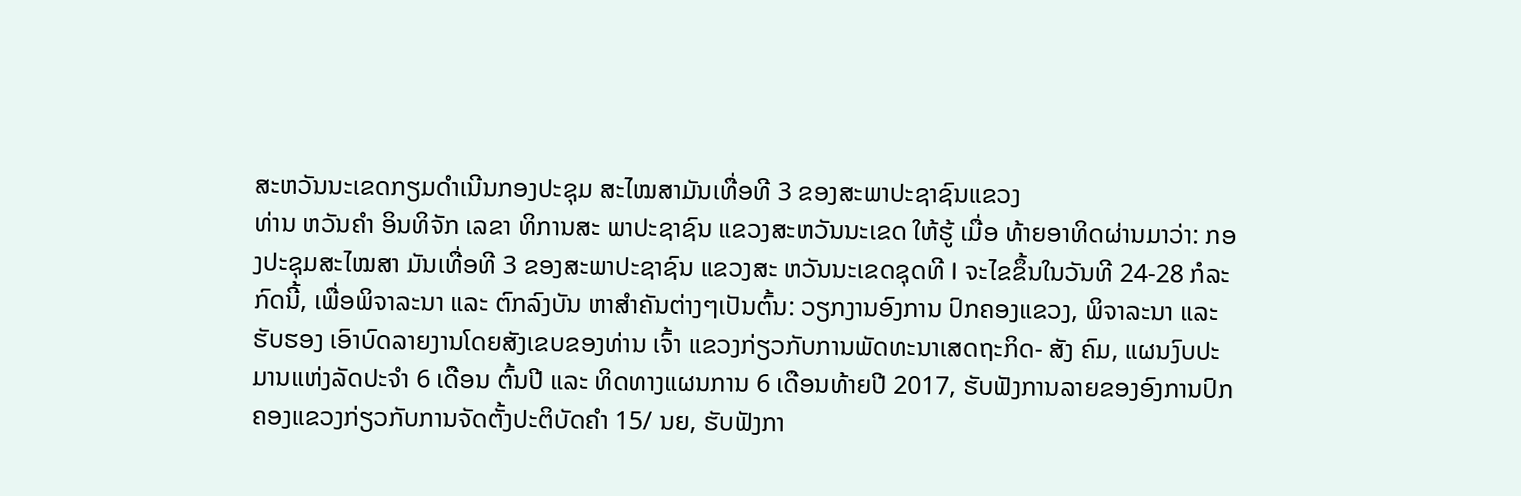ສະຫວັນນະເຂດກຽມດຳເນີນກອງປະຊຸມ ສະໄໝສາມັນເທື່ອທີ 3 ຂອງສະພາປະຊາຊົນແຂວງ
ທ່ານ ຫວັນຄຳ ອິນທິຈັກ ເລຂາ ທິການສະ ພາປະຊາຊົນ ແຂວງສະຫວັນນະເຂດ ໃຫ້ຮູ້ ເມື່ອ ທ້າຍອາທິດຜ່ານມາວ່າ: ກອງປະຊຸມສະໄໝສາ ມັນເທື່ອທີ 3 ຂອງສະພາປະຊາຊົນ ແຂວງສະ ຫວັນນະເຂດຊຸດທີ I ຈະໄຂຂຶ້ນໃນວັນທີ 24-28 ກໍລະກົດນີ້, ເພື່ອພິຈາລະນາ ແລະ ຕົກລົງບັນ ຫາສຳຄັນຕ່າງໆເປັນຕົ້ນ: ວຽກງານອົງການ ປົກຄອງແຂວງ, ພິຈາລະນາ ແລະ ຮັບຮອງ ເອົາບົດລາຍງານໂດຍສັງເຂບຂອງທ່ານ ເຈົ້າ ແຂວງກ່ຽວກັບການພັດທະນາເສດຖະກິດ- ສັງ ຄົມ, ແຜນງົບປະມານແຫ່ງລັດປະຈຳ 6 ເດືອນ ຕົ້ນປີ ແລະ ທິດທາງແຜນການ 6 ເດືອນທ້າຍປີ 2017, ຮັບຟັງການລາຍຂອງອົງການປົກ ຄອງແຂວງກ່ຽວກັບການຈັດຕັ້ງປະຕິບັດຄຳ 15/ ນຍ, ຮັບຟັງກາ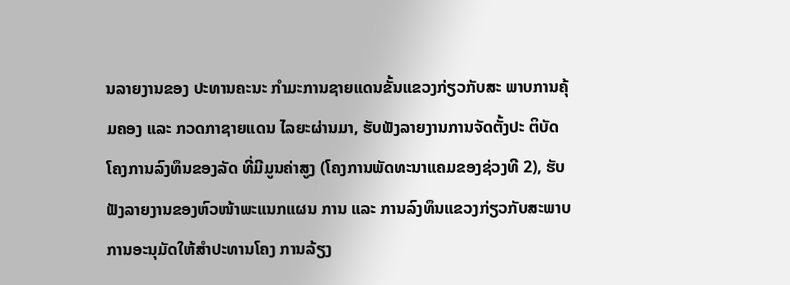ນລາຍງານຂອງ ປະທານຄະນະ ກຳມະການຊາຍແດນຂັ້ນແຂວງກ່ຽວກັບສະ ພາບການຄຸ້ມຄອງ ແລະ ກວດກາຊາຍແດນ ໄລຍະຜ່ານມາ, ຮັບຟັງລາຍງານການຈັດຕັ້ງປະ ຕິບັດໂຄງການລົງທຶນຂອງລັດ ທີ່ມີມູນຄ່າສູງ (ໂຄງການພັດທະນາແຄມຂອງຊ່ວງທີ 2), ຮັບຟັງລາຍງານຂອງຫົວໜ້າພະແນກແຜນ ການ ແລະ ການລົງທຶນແຂວງກ່ຽວກັບສະພາບ ການອະນຸມັດໃຫ້ສຳປະທານໂຄງ ການລ້ຽງ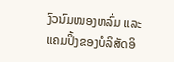ງົວນົມໜອງຫລົ່ມ ແລະ ແຄມປິ້ງຂອງບໍລິສັດອິ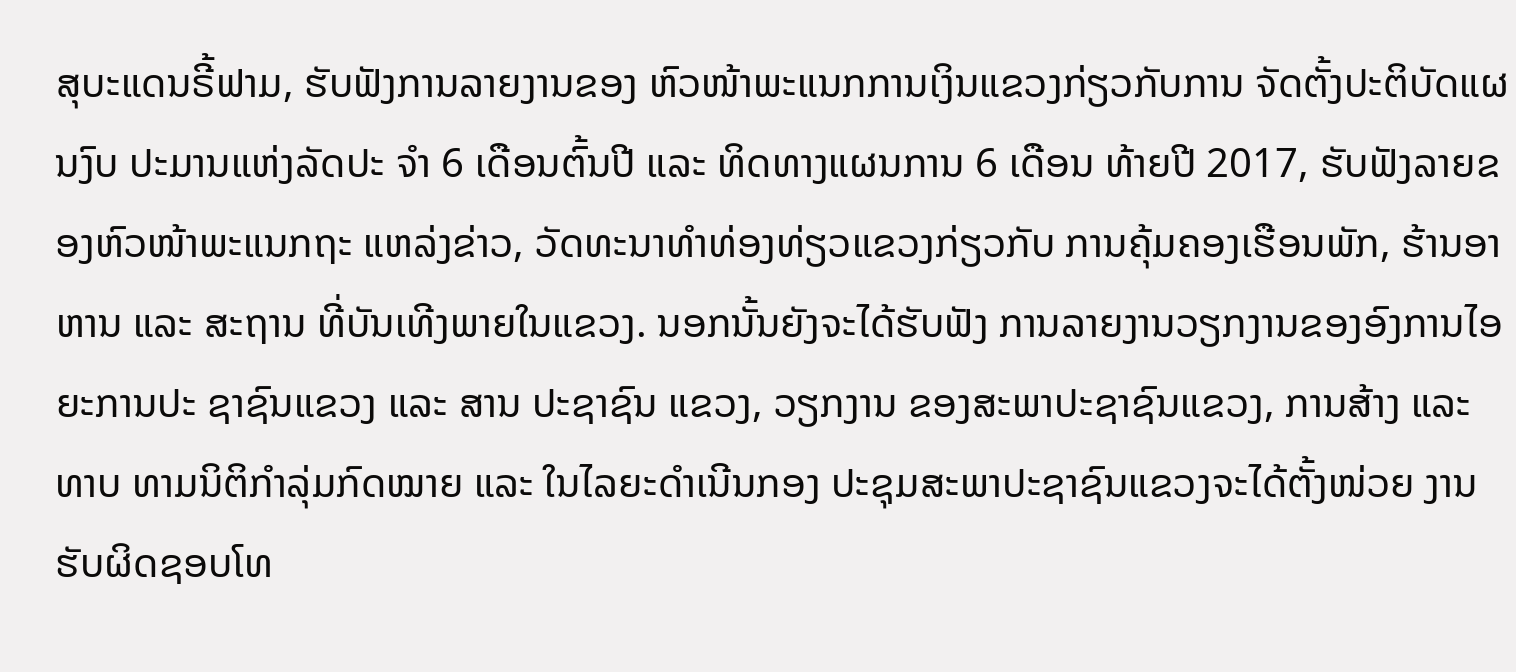ສຸບະແດນຣີ້ຟາມ, ຮັບຟັງການລາຍງານຂອງ ຫົວໜ້າພະແນກການເງິນແຂວງກ່ຽວກັບການ ຈັດຕັ້ງປະຕິບັດແຜນງົບ ປະມານແຫ່ງລັດປະ ຈຳ 6 ເດືອນຕົ້ນປີ ແລະ ທິດທາງແຜນການ 6 ເດືອນ ທ້າຍປີ 2017, ຮັບຟັງລາຍຂອງຫົວໜ້າພະແນກຖະ ແຫລ່ງຂ່າວ, ວັດທະນາທໍາທ່ອງທ່ຽວແຂວງກ່ຽວກັບ ການຄຸ້ມຄອງເຮືອນພັກ, ຮ້ານອາຫານ ແລະ ສະຖານ ທີ່ບັນເທີງພາຍໃນແຂວງ. ນອກນັ້ນຍັງຈະໄດ້ຮັບຟັງ ການລາຍງານວຽກງານຂອງອົງການໄອຍະການປະ ຊາຊົນແຂວງ ແລະ ສານ ປະຊາຊົນ ແຂວງ, ວຽກງານ ຂອງສະພາປະຊາຊົນແຂວງ, ການສ້າງ ແລະ ທາບ ທາມນິຕິກຳລຸ່ມກົດໝາຍ ແລະ ໃນໄລຍະດຳເນີນກອງ ປະຊຸມສະພາປະຊາຊົນແຂວງຈະໄດ້ຕັ້ງໜ່ວຍ ງານ ຮັບຜິດຊອບໂທ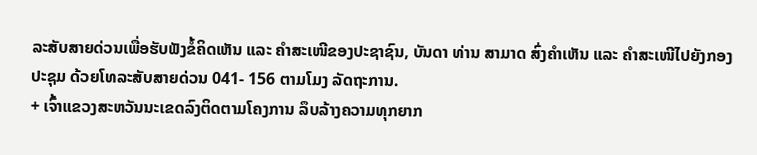ລະສັບສາຍດ່ວນເພື່ອຮັບຟັງຂໍ້ຄິດເຫັນ ແລະ ຄຳສະເໜີຂອງປະຊາຊົນ, ບັນດາ ທ່ານ ສາມາດ ສົ່ງຄຳເຫັນ ແລະ ຄໍາສະເໜີໄປຍັງກອງປະຊຸມ ດ້ວຍໂທລະສັບສາຍດ່ວນ 041- 156 ຕາມໂມງ ລັດຖະການ.
+ ເຈົ້າແຂວງສະຫວັນນະເຂດລົງຕິດຕາມໂຄງການ ລຶບລ້າງຄວາມທຸກຍາກ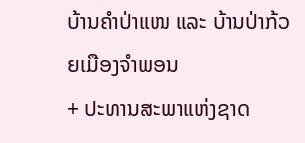ບ້ານຄຳປ່າແໜ ແລະ ບ້ານປ່າກ້ວຍເມືອງຈຳພອນ
+ ປະທານສະພາແຫ່ງຊາດ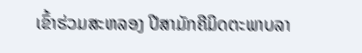ເຂົ້າຮ່ວມສະຫລອງ ປີສາມັກຄີມິດຕະພາບລາ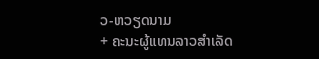ວ-ຫວຽດນາມ
+ ຄະນະຜູ້ແທນລາວສໍາເລັດ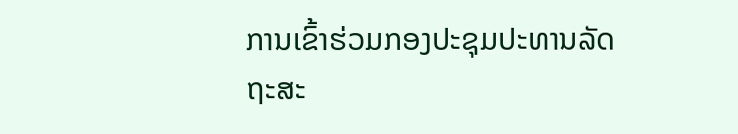ການເຂົ້າຮ່ວມກອງປະຊຸມປະທານລັດຖະສະ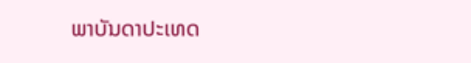ພາບັນດາປະເທດ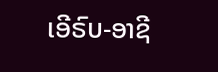ເອີຣົບ-ອາຊີ